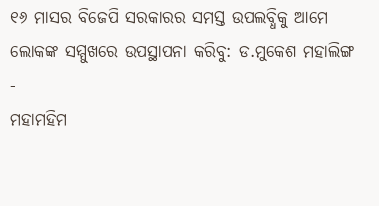୧୬ ମାସର ବିଜେପି ସରକାରର ସମସ୍ତ ଉପଲବ୍ଧିକୁ ଆମେ ଲୋକଙ୍କ ସମ୍ମୁଖରେ ଉପସ୍ଥାପନା କରିବୁ: ଡ.ମୁକେଶ ମହାଲିଙ୍ଗ
-
ମହାମହିମ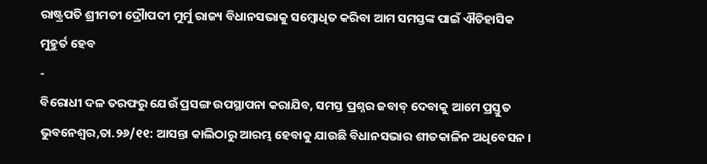ରାଷ୍ଟ୍ରପତି ଶ୍ରୀମତୀ ଦ୍ରୌାପଦୀ ମୁର୍ମୁ ରାଜ୍ୟ ବିଧାନସଭାକୁ ସମ୍ବୋଧିତ କରିବା ଆମ ସମସ୍ତଙ୍କ ପାଇଁ ଐତିହାସିକ ମୁହୁର୍ତ ହେବ
-
ବିରୋଧୀ ଦଳ ତରଫରୁ ଯେଉଁ ପ୍ରସଙ୍ଗ ଉପସ୍ଥାପନା କରାଯିବ, ସମସ୍ତ ପ୍ରଶ୍ନର ଜବାବ୍ ଦେବାକୁ ଆମେ ପ୍ରସ୍ତୁତ
ଭୁବନେଶ୍ୱର,ତା.୨୬/୧୧: ଆସନ୍ତା କାଲିଠାରୁ ଆରମ୍ଭ ହେବାକୁ ଯାଉଛି ବିଧାନସଭାର ଶୀତକାଳିନ ଅଧିବେସନ ।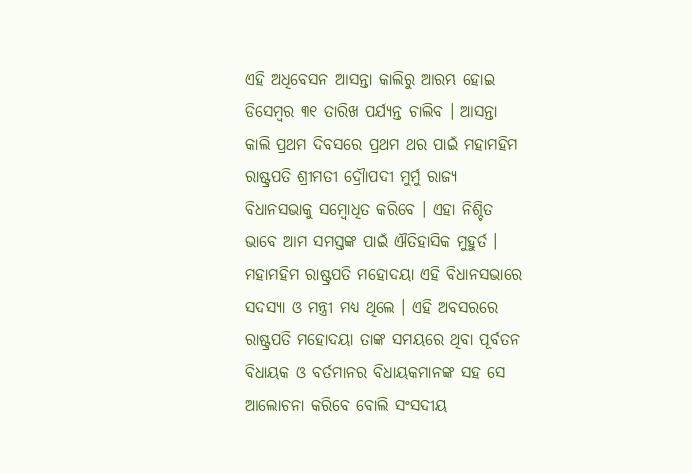ଏହି ଅଧିବେସନ ଆସନ୍ତା କାଲିରୁ ଆରମ୍ଭ ହୋଇ ଡିସେମ୍ବର ୩୧ ତାରିଖ ପର୍ଯ୍ୟନ୍ତ ଚାଲିବ । ଆସନ୍ତା କାଲି ପ୍ରଥମ ଦିବସରେ ପ୍ରଥମ ଥର ପାଇଁ ମହାମହିମ ରାଷ୍ଟ୍ରପତି ଶ୍ରୀମତୀ ଦ୍ରୌାପଦୀ ମୁର୍ମୁ ରାଜ୍ୟ ବିଧାନସଭାକୁ ସମ୍ବୋଧିତ କରିବେ । ଏହା ନିଶ୍ଚିତ ଭାବେ ଆମ ସମସ୍ତଙ୍କ ପାଇଁ ଐତିହାସିକ ମୁହୁର୍ତ । ମହାମହିମ ରାଷ୍ଟ୍ରପତି ମହୋଦୟା ଏହି ବିଧାନସଭାରେ ସଦସ୍ୟା ଓ ମନ୍ତ୍ରୀ ମଧ୍ୟ ଥିଲେ । ଏହି ଅବସରରେ ରାଷ୍ଟ୍ରପତି ମହୋଦୟା ତାଙ୍କ ସମୟରେ ଥିବା ପୂର୍ବତନ ବିଧାୟକ ଓ ବର୍ତମାନର ବିଧାୟକମାନଙ୍କ ସହ ସେ ଆଲୋଚନା କରିବେ ବୋଲି ସଂସଦୀୟ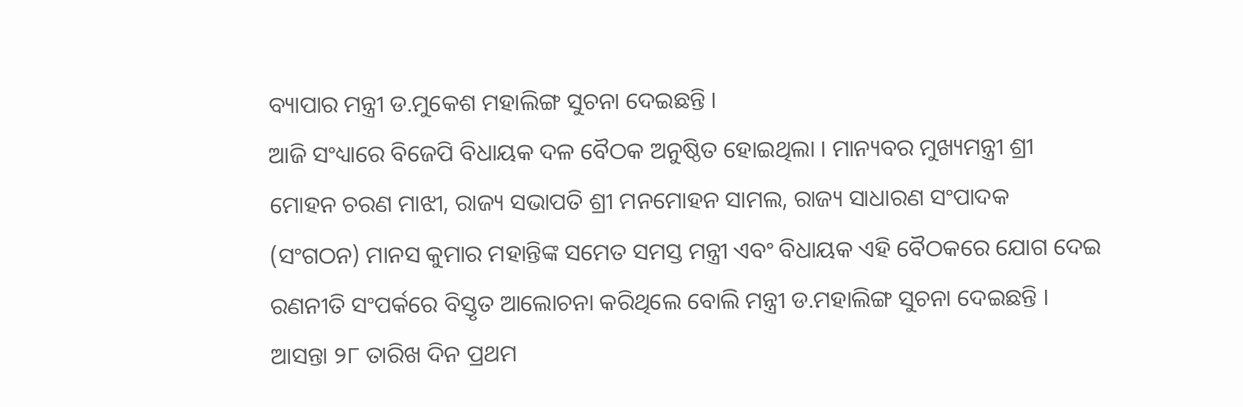ବ୍ୟାପାର ମନ୍ତ୍ରୀ ଡ.ମୁକେଶ ମହାଲିଙ୍ଗ ସୁଚନା ଦେଇଛନ୍ତି ।
ଆଜି ସଂଧ୍ୟାରେ ବିଜେପି ବିଧାୟକ ଦଳ ବୈଠକ ଅନୁଷ୍ଠିତ ହୋଇଥିଲା । ମାନ୍ୟବର ମୁଖ୍ୟମନ୍ତ୍ରୀ ଶ୍ରୀ ମୋହନ ଚରଣ ମାଝୀ, ରାଜ୍ୟ ସଭାପତି ଶ୍ରୀ ମନମୋହନ ସାମଲ, ରାଜ୍ୟ ସାଧାରଣ ସଂପାଦକ (ସଂଗଠନ) ମାନସ କୁମାର ମହାନ୍ତିଙ୍କ ସମେତ ସମସ୍ତ ମନ୍ତ୍ରୀ ଏବଂ ବିଧାୟକ ଏହି ବୈଠକରେ ଯୋଗ ଦେଇ ରଣନୀତି ସଂପର୍କରେ ବିସ୍ତୃତ ଆଲୋଚନା କରିଥିଲେ ବୋଲି ମନ୍ତ୍ରୀ ଡ.ମହାଲିଙ୍ଗ ସୁଚନା ଦେଇଛନ୍ତି ।
ଆସନ୍ତା ୨୮ ତାରିଖ ଦିନ ପ୍ରଥମ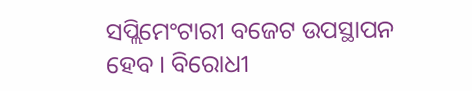ସପ୍ଲିମେଂଟାରୀ ବଜେଟ ଉପସ୍ଥାପନ ହେବ । ବିରୋଧୀ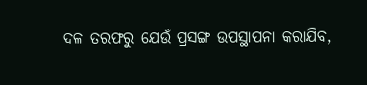ଦଳ ତରଫରୁ ଯେଉଁ ପ୍ରସଙ୍ଗ ଉପସ୍ଥାପନା କରାଯିବ,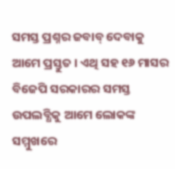ସମସ୍ତ ପ୍ରଶ୍ନର ଜବାବ୍ ଦେବାକୁ ଆମେ ପ୍ରସ୍ତୁତ । ଏଥି ସହ ୧୬ ମାସର ବିଜେପି ସରକାରର ସମସ୍ତ ଉପଲବ୍ଧିକୁ ଆମେ ଲୋକଙ୍କ ସମ୍ମୁଖରେ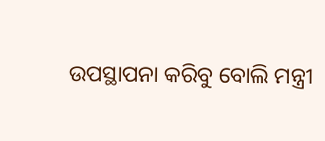ଉପସ୍ଥାପନା କରିବୁ ବୋଲି ମନ୍ତ୍ରୀ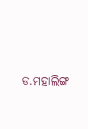ଡ.ମହାଲିଙ୍ଗ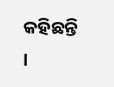କହିଛନ୍ତି ।